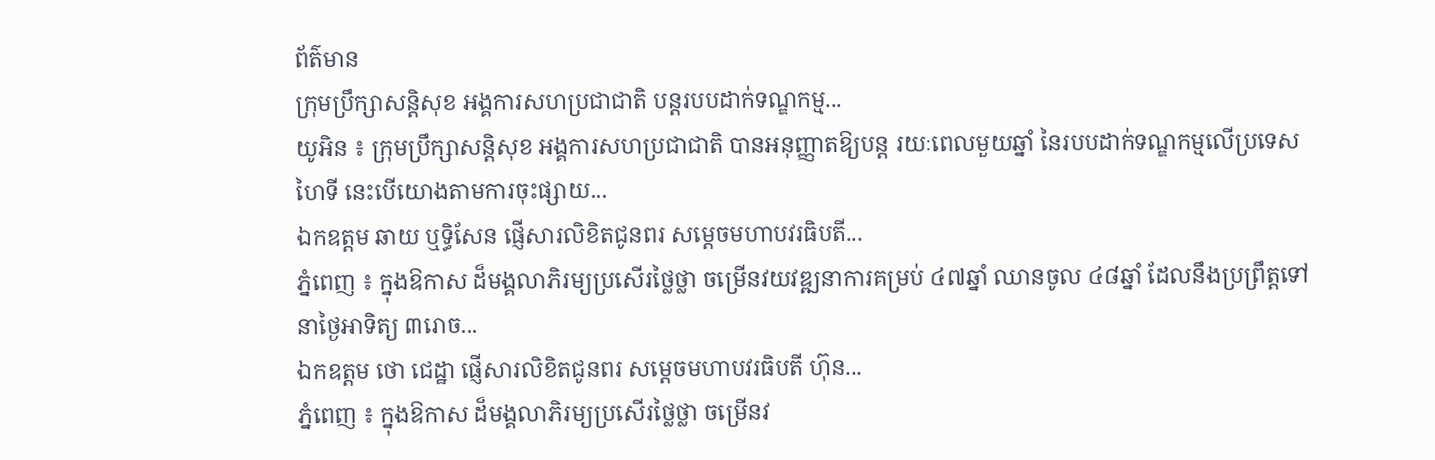ព័ត៌មាន
ក្រុមប្រឹក្សាសន្តិសុខ អង្គការសហប្រជាជាតិ បន្តរបបដាក់ទណ្ឌកម្ម...
យូអិន ៖ ក្រុមប្រឹក្សាសន្តិសុខ អង្គការសហប្រជាជាតិ បានអនុញ្ញាតឱ្យបន្ត រយៈពេលមួយឆ្នាំ នៃរបបដាក់ទណ្ឌកម្មលើប្រទេសហៃទី នេះបើយោងតាមការចុះផ្សាយ...
ឯកឧត្តម ឆាយ ឬទ្ធិសែន ផ្ញើសារលិខិតជូនពរ សម្តេចមហាបវរធិបតី...
ភ្នំពេញ ៖ ក្នុងឱកាស ដ៏មង្គលាភិរម្យប្រសើរថ្លៃថ្លា ចម្រើនវយវឌ្ឍនាការគម្រប់ ៤៧ឆ្នាំ ឈានចូល ៤៨ឆ្នាំ ដែលនឹងប្រព្រឹត្តទៅនាថ្ងៃអាទិត្យ ៣រោច...
ឯកឧត្តម ថោ ជេដ្ឋា ផ្ញើសារលិខិតជូនពរ សម្តេចមហាបវរធិបតី ហ៊ុន...
ភ្នំពេញ ៖ ក្នុងឱកាស ដ៏មង្គលាភិរម្យប្រសើរថ្លៃថ្លា ចម្រើនវ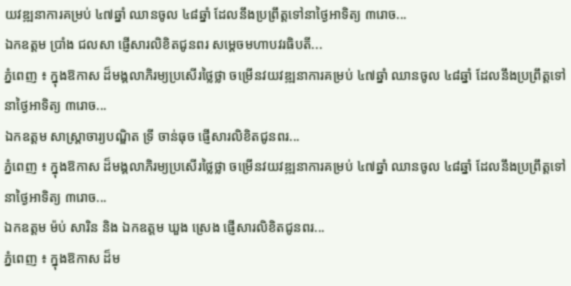យវឌ្ឍនាការគម្រប់ ៤៧ឆ្នាំ ឈានចូល ៤៨ឆ្នាំ ដែលនឹងប្រព្រឹត្តទៅនាថ្ងៃអាទិត្យ ៣រោច...
ឯកឧត្តម ប្រាំង ជលសា ផ្ញើសារលិខិតជូនពរ សម្តេចមហាបវរធិបតី...
ភ្នំពេញ ៖ ក្នុងឱកាស ដ៏មង្គលាភិរម្យប្រសើរថ្លៃថ្លា ចម្រើនវយវឌ្ឍនាការគម្រប់ ៤៧ឆ្នាំ ឈានចូល ៤៨ឆ្នាំ ដែលនឹងប្រព្រឹត្តទៅនាថ្ងៃអាទិត្យ ៣រោច...
ឯកឧត្ដម សាស្រ្តាចារ្យបណ្ឌិត ទ្រី ចាន់ធុច ផ្ញើសារលិខិតជូនពរ...
ភ្នំពេញ ៖ ក្នុងឱកាស ដ៏មង្គលាភិរម្យប្រសើរថ្លៃថ្លា ចម្រើនវយវឌ្ឍនាការគម្រប់ ៤៧ឆ្នាំ ឈានចូល ៤៨ឆ្នាំ ដែលនឹងប្រព្រឹត្តទៅនាថ្ងៃអាទិត្យ ៣រោច...
ឯកឧត្តម ម៉ប់ សារិន និង ឯកឧត្តម ឃួង ស្រេង ផ្ញើសារលិខិតជូនពរ...
ភ្នំពេញ ៖ ក្នុងឱកាស ដ៏ម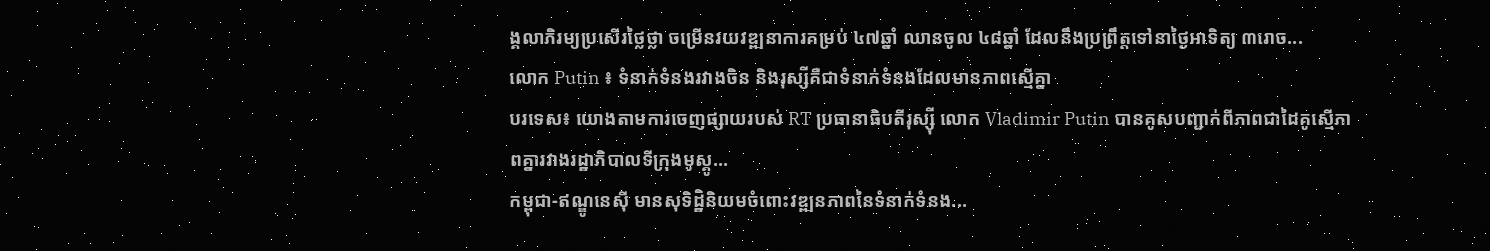ង្គលាភិរម្យប្រសើរថ្លៃថ្លា ចម្រើនវយវឌ្ឍនាការគម្រប់ ៤៧ឆ្នាំ ឈានចូល ៤៨ឆ្នាំ ដែលនឹងប្រព្រឹត្តទៅនាថ្ងៃអាទិត្យ ៣រោច...
លោក Putin ៖ ទំនាក់ទំនងរវាងចិន និងរុស្សីគឺជាទំនាក់ទំនងដែលមានភាពស្មើគ្នា
បរទេស៖ យោងតាមការចេញផ្សាយរបស់ RT ប្រធានាធិបតីរុស្ស៊ី លោក Vladimir Putin បានគូសបញ្ជាក់ពីភាពជាដៃគូស្មើភាពគ្នារវាងរដ្ឋាភិបាលទីក្រុងមូស្គូ...
កម្ពុជា-ឥណ្ឌូនេស៊ី មានសុទិដ្ឋិនិយមចំពោះវឌ្ឍនភាពនៃទំនាក់ទំនង...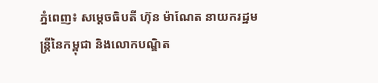ភ្នំពេញ៖ សម្ដេចធិបតី ហ៊ុន ម៉ាណែត នាយករដ្ឋមន្ត្រីនៃកម្ពុជា និងលោកបណ្ឌិត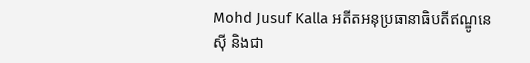Mohd Jusuf Kalla អតីតអនុប្រធានាធិបតីឥណ្ឌូនេស៊ី និងជា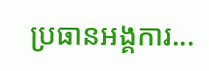ប្រធានអង្គការ...